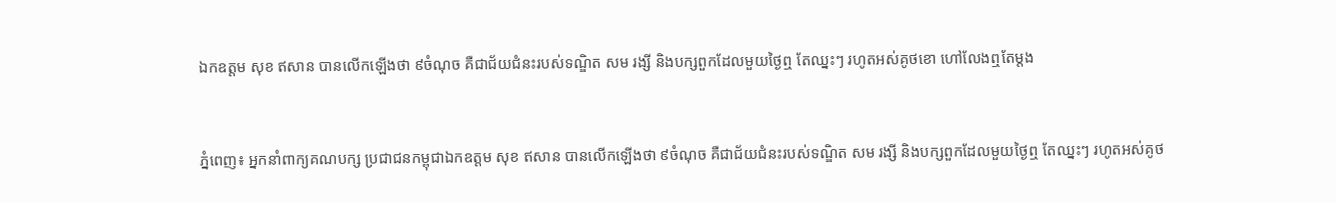ឯកឧត្តម សុខ ឥសាន បានលើកឡើងថា ៩ចំណុច គឺជាជ័យជំនះរបស់ទណ្ឌិត សម រង្សី និងបក្សពួកដែលមួយថ្ងៃឮ តែឈ្នះៗ រហូតអស់គូថខោ ហៅលែងឮតែម្តង


ភ្នំពេញ៖ អ្នកនាំពាក្យគណបក្ស ប្រជាជនកម្ពុជាឯកឧត្តម សុខ ឥសាន បានលើកឡើងថា ៩ចំណុច គឺជាជ័យជំនះរបស់ទណ្ឌិត សម រង្សី និងបក្សពួកដែលមួយថ្ងៃឮ តែឈ្នះៗ រហូតអស់គូថ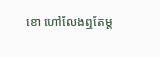ខោ ហៅលែងឮតែម្ត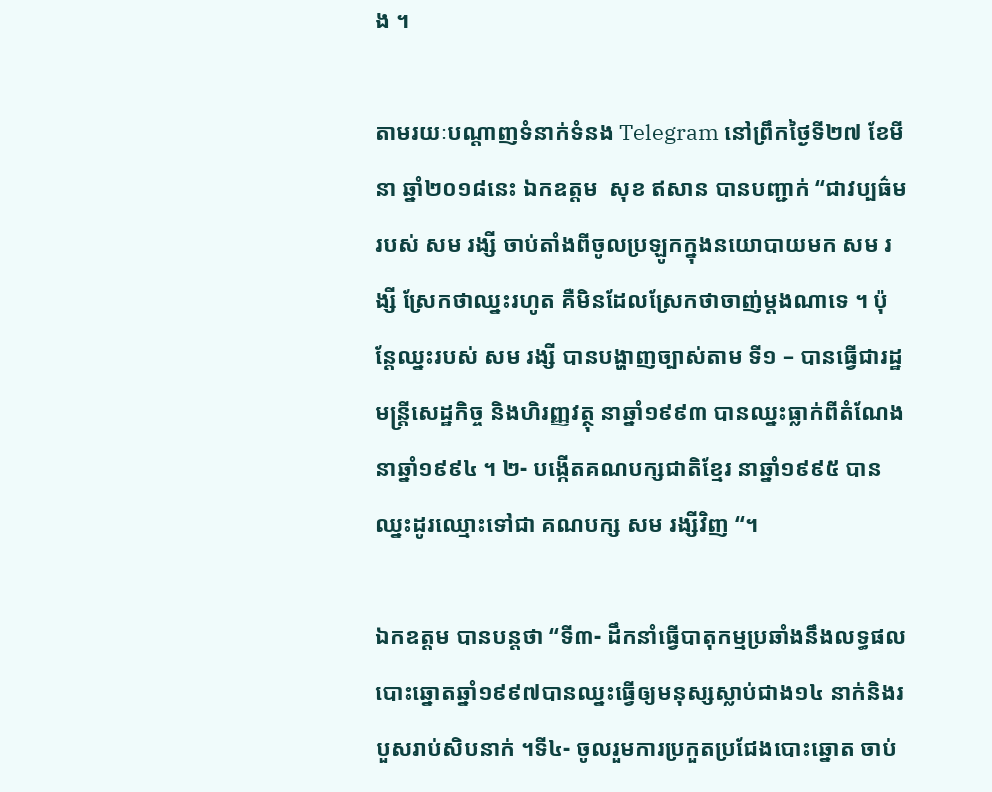ង ។

តាមរយៈបណ្តាញទំនាក់ទំនង Telegram នៅព្រឹកថ្ងៃទី២៧ ខែមីនា ឆ្នាំ២០១៨នេះ ឯកឧត្តម  សុខ ឥសាន បានបញ្ជាក់ “ជាវប្បធ៌មរបស់ សម រង្សី ចាប់តាំងពីចូលប្រឡូកក្នុងនយោបាយមក សម រង្សី ស្រែកថាឈ្នះរហូត គឺមិនដែលស្រែកថាចាញ់ម្តងណាទេ ។ ប៉ុន្តែឈ្នះរបស់ សម រង្សី បានបង្ហាញច្បាស់តាម ទី១ – បានធ្វើជារដ្ឋមន្ត្រីសេដ្ឋកិច្ច និងហិរញ្ញវត្ថុ នាឆ្នាំ១៩៩៣ បានឈ្នះធ្លាក់ពីតំណែងនាឆ្នាំ១៩៩៤ ។ ២- បង្កើតគណបក្សជាតិខ្មែរ នាឆ្នាំ១៩៩៥ បានឈ្នះដូរឈ្មោះទៅជា គណបក្ស សម រង្សីវិញ “។

ឯកឧត្តម បានបន្តថា “ទី៣- ដឹកនាំធ្វើបាតុកម្មប្រឆាំងនឹងលទ្ធផលបោះឆ្នោតឆ្នាំ១៩៩៧បានឈ្នះធ្វើឲ្យមនុស្សស្លាប់ជាង១៤ នាក់និងរបួសរាប់សិបនាក់ ។ទី៤- ចូលរួមការប្រកួតប្រជែងបោះឆ្នោត ចាប់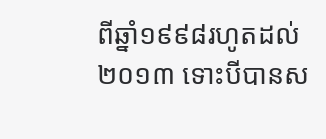ពីឆ្នាំ១៩៩៨រហូតដល់២០១៣ ទោះបីបានស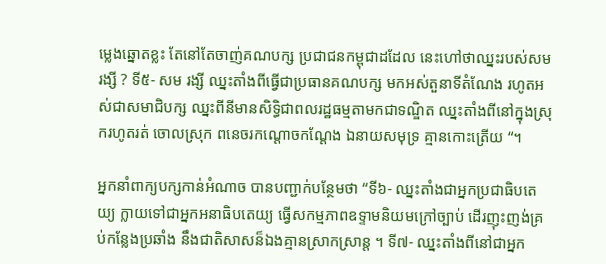ម្លេងឆ្នោតខ្លះ តែនៅតែចាញ់គណបក្ស ប្រជាជនកម្ពុជាដដែល នេះហៅថាឈ្នះរបស់សម រង្សី ? ទី៥- សម រង្សី ឈ្នះតាំងពីធ្វើជាប្រធានគណបក្ស មកអស់តួនាទីតំណែង រហូតអស់ជាសមាជិបក្ស ឈ្នះពីនីមានសិទ្ធិជាពលរដ្ឋធម្មតាមកជាទណ្ឌិត ឈ្នះតាំងពីនៅក្នុងស្រុករហូតរត់ ចោលស្រុក ពនេចរកណ្តោចកណ្តែង ឯនាយសមុទ្រ គ្មានកោះត្រើយ “។

អ្នកនាំពាក្យបក្សកាន់អំណាច បានបញ្ជាក់បន្ថែមថា “ទី៦- ឈ្នះតាំងជាអ្នកប្រជាធិបតេយ្យ ក្លាយទៅជាអ្នកអនាធិបតេយ្យ ធ្វើសកម្មភាពឧទ្ទាមនិយមក្រៅច្បាប់ ដេីរញុះញង់គ្រប់កន្លែងប្រឆាំង នឹងជាតិសាសន៏ឯងគ្មានស្រាកស្រាន្ត ។ ទី៧- ឈ្នះតាំងពីនៅជាអ្នក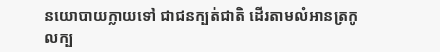នយោបាយក្លាយទៅ ជាជនក្បត់ជាតិ ដេីរតាមលំអានត្រកូលក្ប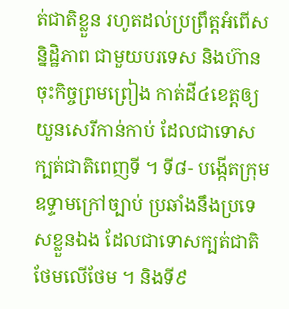ត់ជាតិខ្លួន រហូតដល់ប្រព្រឹត្តអំពើសន្និដ្ឋិភាព ជាមួយបរទេស និងហ៊ានចុះកិច្ចព្រមព្រៀង កាត់ដី៤ខេត្តឲ្យយួនសេរីកាន់កាប់ ដែលជាទោសក្បត់ជាតិពេញទី ។ ទី៨- បង្កើតក្រុមឧទ្ទាមក្រៅច្បាប់ ប្រឆាំងនឹងប្រទេសខ្លួនឯង ដែលជាទោសក្បត់ជាតិថែមលើថែម ។ និងទី៩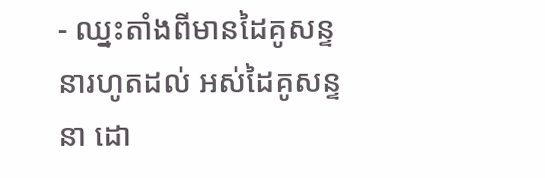- ឈ្នះតាំងពីមានដៃគូសន្ទនារហូតដល់ អស់ដៃគូសន្ទនា ដោ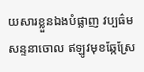យសារខ្លួនឯងបំផ្លាញ វប្បធ៌មសន្ទនាចោល ឥឡូវមុខឆ្កែស្រែ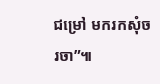ជម្រៅ មករកសុំចរចា”៕